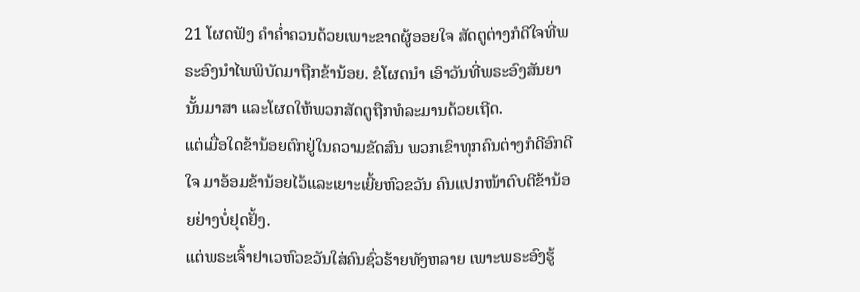21 ໂຜດຟັງ ຄຳຄໍ່າຄວນດ້ວຍເພາະຂາດຜູ້ອອຍໃຈ ສັດຕູຕ່າງກໍດີໃຈທີ່ພຣະອົງນຳໄພພິບັດມາຖືກຂ້ານ້ອຍ. ຂໍໂຜດນຳ ເອົາວັນທີ່ພຣະອົງສັນຍານັ້ນມາສາ ແລະໂຜດໃຫ້ພວກສັດຕູຖືກທໍລະມານດ້ວຍເຖີດ.
ແຕ່ເມື່ອໃດຂ້ານ້ອຍຕົກຢູ່ໃນຄວາມຂັດສົນ ພວກເຂົາທຸກຄົນຕ່າງກໍດີອົກດີໃຈ ມາອ້ອມຂ້ານ້ອຍໄວ້ແລະເຍາະເຍີ້ຍຫົວຂວັນ ຄົນແປກໜ້າຕົບຕີຂ້ານ້ອຍຢ່າງບໍ່ຢຸດຢັ້ງ.
ແຕ່ພຣະເຈົ້າຢາເວຫົວຂວັນໃສ່ຄົນຊົ່ວຮ້າຍທັງຫລາຍ ເພາະພຣະອົງຮູ້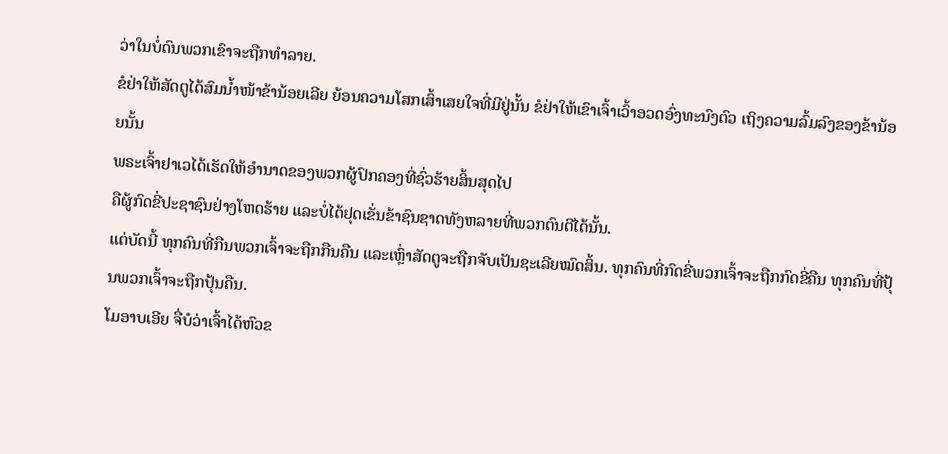ວ່າໃນບໍ່ດົນພວກເຂົາຈະຖືກທຳລາຍ.
ຂໍຢ່າໃຫ້ສັດຕູໄດ້ສົມນໍ້າໜ້າຂ້ານ້ອຍເລີຍ ຍ້ອນຄວາມໂສກເສົ້າເສຍໃຈທີ່ມີຢູ່ນັ້ນ ຂໍຢ່າໃຫ້ເຂົາເຈົ້າເວົ້າອວດອົ່ງທະນົງຕົວ ເຖິງຄວາມລົ້ມລົງຂອງຂ້ານ້ອຍນັ້ນ
ພຣະເຈົ້າຢາເວໄດ້ເຮັດໃຫ້ອຳນາດຂອງພວກຜູ້ປົກຄອງທີ່ຊົ່ວຮ້າຍສິ້ນສຸດໄປ
ຄືຜູ້ກົດຂີ່ປະຊາຊົນຢ່າງໂຫດຮ້າຍ ແລະບໍ່ໄດ້ຢຸດເຂັ່ນຂ້າຊົນຊາດທັງຫລາຍທີ່ພວກຕົນຕີໄດ້ນັ້ນ.
ແຕ່ບັດນີ້ ທຸກຄົນທີ່ກືນພວກເຈົ້າຈະຖືກກືນຄືນ ແລະເຫຼົ່າສັດຕູຈະຖືກຈັບເປັນຊະເລີຍໝົດສິ້ນ. ທຸກຄົນທີ່ກົດຂີ່ພວກເຈົ້າຈະຖືກກົດຂີ່ຄືນ ທຸກຄົນທີ່ປຸ້ນພວກເຈົ້າຈະຖືກປຸ້ນຄືນ.
ໂມອາບເອີຍ ຈື່ບໍວ່າເຈົ້າໄດ້ຫົວຂ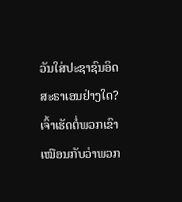ວັນໃສ່ປະຊາຊົນອິດສະຣາເອນຢ່າງໃດ? ເຈົ້າເຮັດຕໍ່ພວກເຂົາເໝືອນກັບວ່າພວກ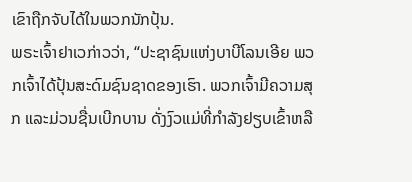ເຂົາຖືກຈັບໄດ້ໃນພວກນັກປຸ້ນ.
ພຣະເຈົ້າຢາເວກ່າວວ່າ, “ປະຊາຊົນແຫ່ງບາບີໂລນເອີຍ ພວກເຈົ້າໄດ້ປຸ້ນສະດົມຊົນຊາດຂອງເຮົາ. ພວກເຈົ້າມີຄວາມສຸກ ແລະມ່ວນຊື່ນເບີກບານ ດັ່ງງົວແມ່ທີ່ກຳລັງຢຽບເຂົ້າຫລື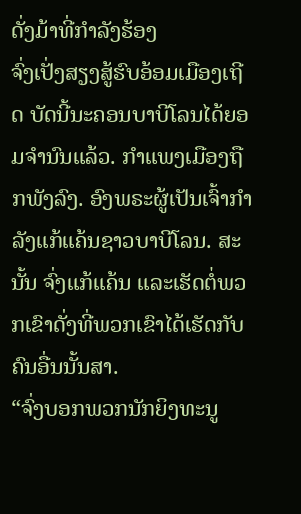ດັ່ງມ້າທີ່ກຳລັງຮ້ອງ
ຈົ່ງເປັ່ງສຽງສູ້ຮົບອ້ອມເມືອງເຖີດ ບັດນີ້ນະຄອນບາບີໂລນໄດ້ຍອມຈຳນົນແລ້ວ. ກຳແພງເມືອງຖືກພັງລົງ. ອົງພຣະຜູ້ເປັນເຈົ້າກຳລັງແກ້ແຄ້ນຊາວບາບີໂລນ. ສະນັ້ນ ຈົ່ງແກ້ແຄ້ນ ແລະເຮັດຕໍ່ພວກເຂົາດັ່ງທີ່ພວກເຂົາໄດ້ເຮັດກັບຄົນອື່ນນັ້ນສາ.
“ຈົ່ງບອກພວກນັກຍິງທະນູ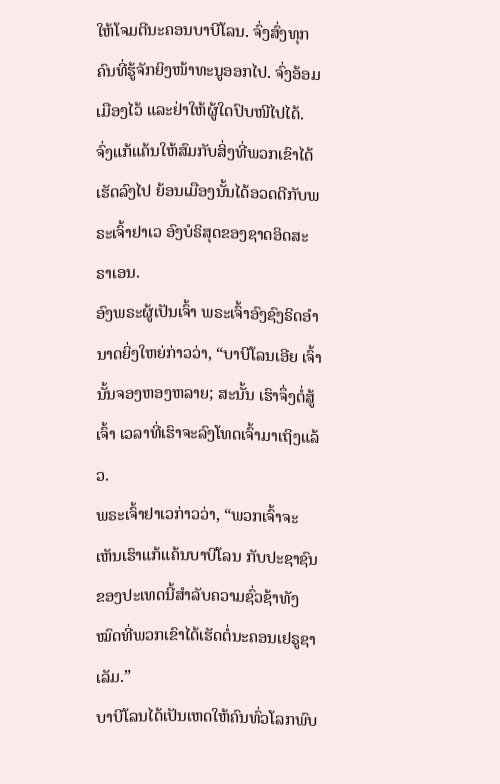ໃຫ້ໂຈມຕີນະຄອນບາບີໂລນ. ຈົ່ງສົ່ງທຸກຄົນທີ່ຮູ້ຈັກຍິງໜ້າທະນູອອກໄປ. ຈົ່ງອ້ອມເມືອງໄວ້ ແລະຢ່າໃຫ້ຜູ້ໃດປົບໜີໄປໄດ້. ຈົ່ງແກ້ແຄ້ນໃຫ້ສົມກັບສິ່ງທີ່ພວກເຂົາໄດ້ເຮັດລົງໄປ ຍ້ອນເມືອງນັ້ນໄດ້ອວດດີກັບພຣະເຈົ້າຢາເວ ອົງບໍຣິສຸດຂອງຊາດອິດສະຣາເອນ.
ອົງພຣະຜູ້ເປັນເຈົ້າ ພຣະເຈົ້າອົງຊົງຣິດອຳນາດຍິ່ງໃຫຍ່ກ່າວວ່າ, “ບາບີໂລນເອີຍ ເຈົ້ານັ້ນຈອງຫອງຫລາຍ; ສະນັ້ນ ເຮົາຈຶ່ງຕໍ່ສູ້ເຈົ້າ ເວລາທີ່ເຮົາຈະລົງໂທດເຈົ້າມາເຖິງແລ້ວ.
ພຣະເຈົ້າຢາເວກ່າວວ່າ, “ພວກເຈົ້າຈະເຫັນເຮົາແກ້ແຄ້ນບາບີໂລນ ກັບປະຊາຊົນຂອງປະເທດນີ້ສຳລັບຄວາມຊົ່ວຊ້າທັງໝົດທີ່ພວກເຂົາໄດ້ເຮັດຕໍ່ນະຄອນເຢຣູຊາເລັມ.”
ບາບີໂລນໄດ້ເປັນເຫດໃຫ້ຄົນທົ່ວໂລກພົບ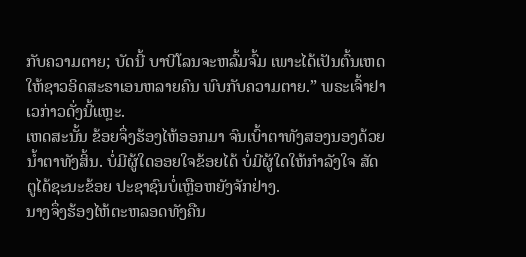ກັບຄວາມຕາຍ; ບັດນີ້ ບາບີໂລນຈະຫລົ້ມຈົ້ມ ເພາະໄດ້ເປັນຕົ້ນເຫດໃຫ້ຊາວອິດສະຣາເອນຫລາຍຄົນ ພົບກັບຄວາມຕາຍ.” ພຣະເຈົ້າຢາເວກ່າວດັ່ງນີ້ແຫຼະ.
ເຫດສະນັ້ນ ຂ້ອຍຈຶ່ງຮ້ອງໄຫ້ອອກມາ ຈົນເບົ້າຕາທັງສອງນອງດ້ວຍນໍ້າຕາທັງສິ້ນ. ບໍ່ມີຜູ້ໃດອອຍໃຈຂ້ອຍໄດ້ ບໍ່ມີຜູ້ໃດໃຫ້ກຳລັງໃຈ ສັດຕູໄດ້ຊະນະຂ້ອຍ ປະຊາຊົນບໍ່ເຫຼືອຫຍັງຈັກຢ່າງ.
ນາງຈຶ່ງຮ້ອງໄຫ້ຕະຫລອດທັງຄືນ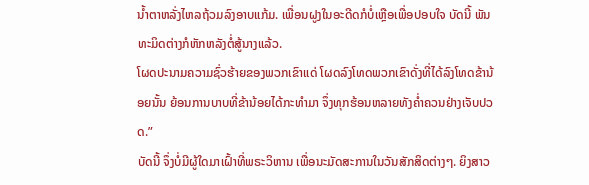ນໍ້າຕາຫລັ່ງໄຫລຖ້ວມລົງອາບແກ້ມ. ເພື່ອນຝູງໃນອະດີດກໍບໍ່ເຫຼືອເພື່ອປອບໃຈ ບັດນີ້ ພັນທະມິດຕ່າງກໍຫັກຫລັງຕໍ່ສູ້ນາງແລ້ວ.
ໂຜດປະນາມຄວາມຊົ່ວຮ້າຍຂອງພວກເຂົາແດ່ ໂຜດລົງໂທດພວກເຂົາດັ່ງທີ່ໄດ້ລົງໂທດຂ້ານ້ອຍນັ້ນ ຍ້ອນການບາບທີ່ຂ້ານ້ອຍໄດ້ກະທຳມາ ຈຶ່ງທຸກຮ້ອນຫລາຍທັງຄໍ່າຄວນຢ່າງເຈັບປວດ.”
ບັດນີ້ ຈຶ່ງບໍ່ມີຜູ້ໃດມາເຝົ້າທີ່ພຣະວິຫານ ເພື່ອນະມັດສະການໃນວັນສັກສິດຕ່າງໆ. ຍິງສາວ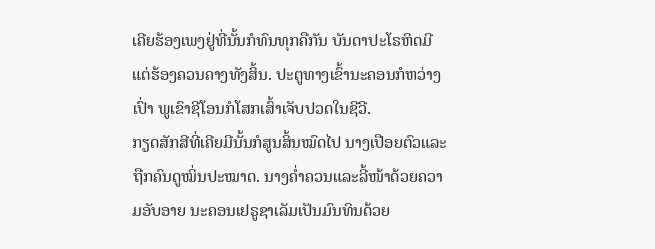ເຄີຍຮ້ອງເພງຢູ່ທີ່ນັ້ນກໍທົນທຸກຄືກັນ ບັນດາປະໂຣຫິດມີແຕ່ຮ້ອງຄວນຄາງທັງສິ້ນ. ປະຕູທາງເຂົ້ານະຄອນກໍຫວ່າງເປົ່າ ພູເຂົາຊີໂອນກໍໂສກເສົ້າເຈັບປວດໃນຊີວີ.
ກຽດສັກສີທີ່ເຄີຍມີນັ້ນກໍສູນສິ້ນໝົດໄປ ນາງເປືອຍຕົວແລະຖືກຄົນດູໝິ່ນປະໝາດ. ນາງຄໍ່າຄວນແລະລີ້ໜ້າດ້ວຍຄວາມອັບອາຍ ນະຄອນເຢຣູຊາເລັມເປັນມົນທິນດ້ວຍ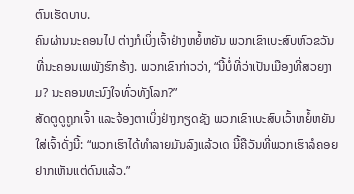ຕົນເຮັດບາບ.
ຄົນຜ່ານນະຄອນໄປ ຕ່າງກໍເບິ່ງເຈົ້າຢ່າງຫຍໍ້ຫຍັນ ພວກເຂົາເບະສົບຫົວຂວັນທີ່ນະຄອນເພພັງຮົກຮ້າງ. ພວກເຂົາກ່າວວ່າ, “ນີ້ບໍ່ທີ່ວ່າເປັນເມືອງທີ່ສວຍງາມ? ນະຄອນທະນົງໃຈທົ່ວທັງໂລກ?”
ສັດຕູດູຖູກເຈົ້າ ແລະຈ້ອງຕາເບິ່ງຢ່າງກຽດຊັງ ພວກເຂົາເບະສົບເວົ້າຫຍໍ້ຫຍັນໃສ່ເຈົ້າດັ່ງນີ້: “ພວກເຮົາໄດ້ທຳລາຍມັນລົງແລ້ວເດ ນີ້ຄືວັນທີ່ພວກເຮົາລໍຄອຍຢາກເຫັນແຕ່ດົນແລ້ວ.”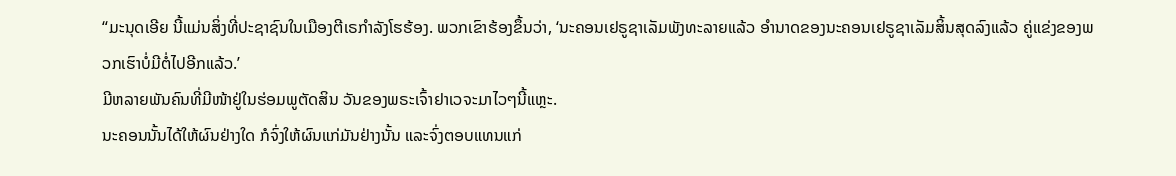“ມະນຸດເອີຍ ນີ້ແມ່ນສິ່ງທີ່ປະຊາຊົນໃນເມືອງຕີເຣກຳລັງໂຮຮ້ອງ. ພວກເຂົາຮ້ອງຂຶ້ນວ່າ, ‘ນະຄອນເຢຣູຊາເລັມພັງທະລາຍແລ້ວ ອຳນາດຂອງນະຄອນເຢຣູຊາເລັມສິ້ນສຸດລົງແລ້ວ ຄູ່ແຂ່ງຂອງພວກເຮົາບໍ່ມີຕໍ່ໄປອີກແລ້ວ.’
ມີຫລາຍພັນຄົນທີ່ມີໜ້າຢູ່ໃນຮ່ອມພູຕັດສິນ ວັນຂອງພຣະເຈົ້າຢາເວຈະມາໄວໆນີ້ແຫຼະ.
ນະຄອນນັ້ນໄດ້ໃຫ້ຜົນຢ່າງໃດ ກໍຈົ່ງໃຫ້ຜົນແກ່ມັນຢ່າງນັ້ນ ແລະຈົ່ງຕອບແທນແກ່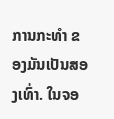ການກະທຳ ຂອງມັນເປັນສອງເທົ່າ. ໃນຈອ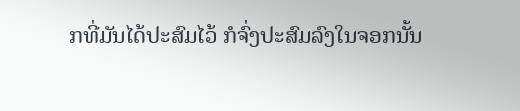ກທີ່ມັນໄດ້ປະສົມໄວ້ ກໍຈົ່ງປະສົມລົງໃນຈອກນັ້ນ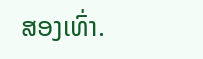ສອງເທົ່າ.